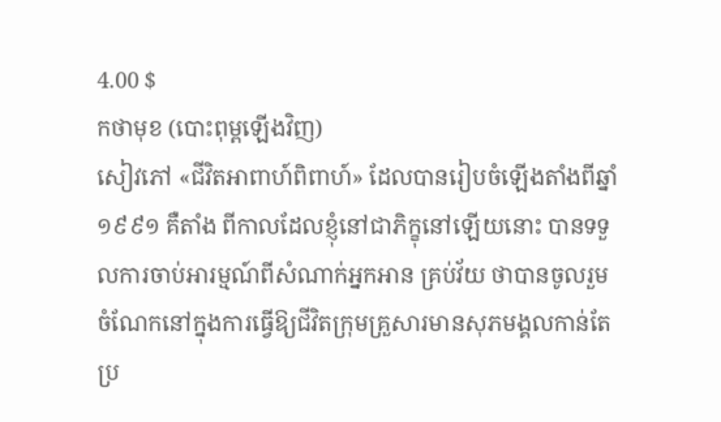4.00 $
កថាមុខ (បោះពុម្ពឡើងវិញ)
សៀវភៅ «ជីវិតអាពាហ៍ពិពាហ៍» ដែលបានរៀបចំឡើងតាំងពីឆ្នាំ១៩៩១ គឺតាំង ពីកាលដែលខ្ញុំនៅជាភិក្ខុនៅឡើយនោះ បានទទួលការចាប់អារម្មណ៍ពីសំណាក់អ្នកអាន គ្រប់វ័យ ថាបានចូលរួមចំណែកនៅក្នុងការធ្វើឱ្យជីវិតក្រុមគ្រួសារមានសុភមង្គលកាន់តែ ប្រ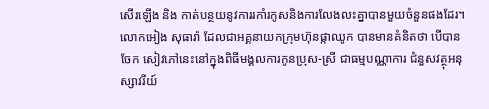សើរឡើង និង កាត់បន្ថយនូវការរកាំរកូសនិងការលែងលះគ្នាបានមួយចំនួនផងដែរ។ លោកអៀង សុធារ៉ា ដែលជាអគ្គនាយកក្រុមហ៊ុនផ្កាឈូក បានមានគំនិតថា បើបានចែក សៀវភៅនេះនៅក្នុងពិធីមង្គលការកូនប្រុស-ស្រី ជាធម្មបណ្ណាការ ជំនួសវត្ថុអនុស្សាវរីយ៍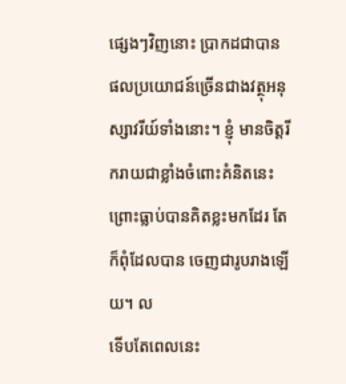ផ្សេងៗវិញនោះ ប្រាកដជាបានផលប្រយោជន៍ច្រើនជាងវត្ថុអនុស្សាវរីយ៍ទាំងនោះ។ ខ្ញុំ មានចិត្តរីករាយជាខ្លាំងចំពោះគំនិតនេះ ព្រោះធ្លាប់បានគិតខ្លះមកដែរ តែក៏ពុំដែលបាន ចេញជារូបរាងឡើយ។ ល
ទើបតែពេលនេះ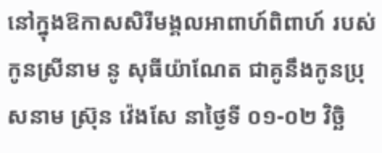នៅក្នុងឱកាសសិរីមង្គលអាពាហ៍ពិពាហ៍ របស់កូនស្រីនាម នូ សុធីយ៉ាណែត ជាគូនឹងកូនប្រុសនាម ស៊្រុន វ៉េងសែ នាថ្ងៃទី ០១-០២ វិច្ឆិ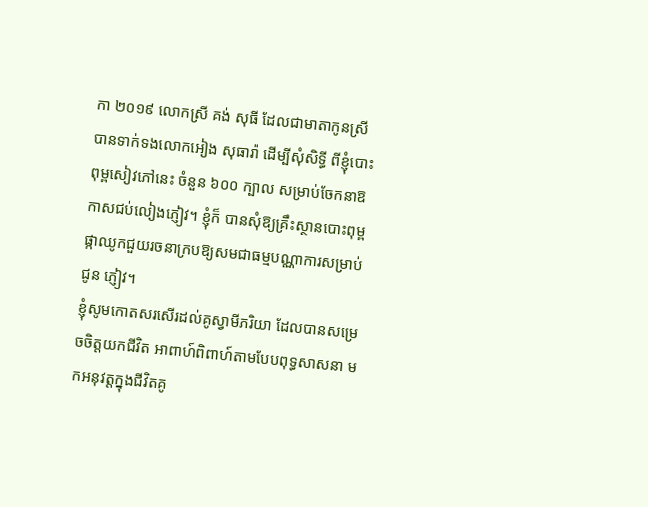កា ២០១៩ លោកស្រី គង់ សុធី ដែលជាមាតាកូនស្រី បានទាក់ទងលោកអៀង សុធារ៉ា ដើម្បីសុំសិទ្ធី ពីខ្ញុំបោះពុម្ពសៀវភៅនេះ ចំនួន ៦០០ ក្បាល សម្រាប់ចែកនាឱកាសជប់លៀងភ្ញៀវ។ ខ្ញុំក៏ បានសុំឱ្យគ្រឹះស្ថានបោះពុម្ពផ្កាឈូកជួយរចនាក្របឱ្យសមជាធម្មបណ្ណាការសម្រាប់ជូន ភ្ញៀវ។
ខ្ញុំសូមកោតសរសើរដល់គូស្វាមីភរិយា ដែលបានសម្រេចចិត្តយកជីវិត អាពាហ៍ពិពាហ៍តាមបែបពុទ្ធសាសនា មកអនុវត្តក្នុងជីវិតគូ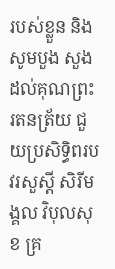របស់ខ្លួន និងសូមបួង សួង ដល់គុណព្រះរតនត្រ័យ ជួយប្រសិទ្ធិពរបវរសួស្តី សិរីមង្គល វិបុលសុខ គ្រ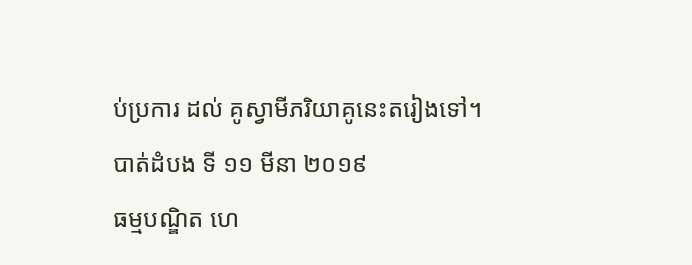ប់ប្រការ ដល់ គូស្វាមីភរិយាគូនេះតរៀងទៅ។
បាត់ដំបង ទី ១១ មីនា ២០១៩
ធម្មបណ្ឌិត ហេ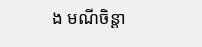ង មណីចិន្តា